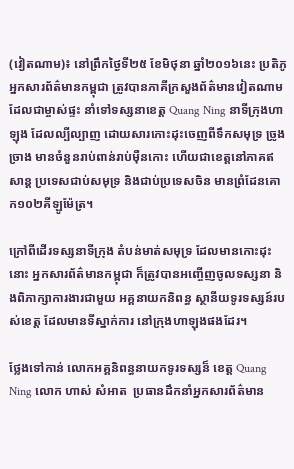(វៀតណាម)៖ នៅព្រឹកថ្ងៃទី២៥ ខែមិថុនា ឆ្នាំ២០១៦នេះ ប្រតិភូអ្នកសារព័ត៌មានកម្ពុជា ត្រូវបានភាគីក្រសួងព័ត៌មានវៀតណាម ដែលជាម្ចាស់ផ្ទះ នាំទៅទស្សនាខេត្ត Quang Ning នាទីក្រុងហាឡុង ដែលល្បីល្បាញ ដោយសារកោះដុះចេញពីទឹកសមុទ្រ ច្រូងច្រាង មានចំនួនរាប់ពាន់រាប់ម៉ឺនកោះ ហើយជាខេត្តនៅភាគឥសាន្ត ប្រទេសជាប់សមុទ្រ និងជាប់ប្រទេសចិន មានព្រំដែនគោក១០២គីឡូម៉ែត្រ។

ក្រៅពីដើរទស្សនាទីក្រុង តំបន់មាត់សមុទ្រ ដែលមានកោះដុះនោះ អ្នកសារព័ត៌មានកម្ពុជា ក៏ត្រូវបានអញ្ចើញចូលទស្សនា និងពិភាក្សាការងារជាមួយ អគ្គនាយកនិពន្ធ ស្ថានីយទូរទស្សន៍របស់ខេត្ត ដែលមានទីស្នាក់ការ នៅក្រុងហាឡុងផងដែរ។

ថ្លែងទៅកាន់ លោកអគ្គនិពន្ធនាយកទូរទស្សន៏ ខេត្ត Quang Ning លោក ហាស់ សំអាត  ប្រធានដឹកនាំអ្នកសារព័ត៌មាន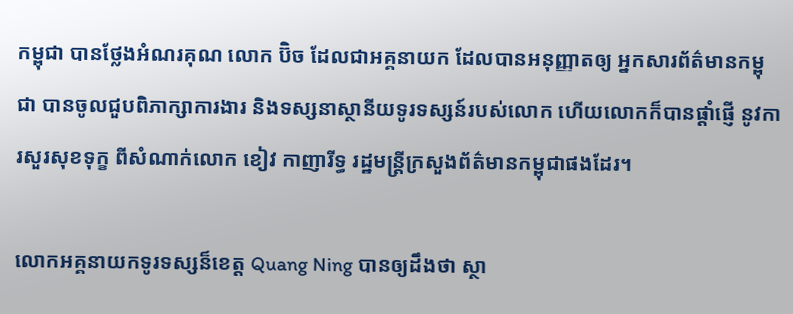កម្ពុជា បានថ្លែងអំណរគុណ លោក ប៊ិច ដែលជាអគ្គនាយក ដែលបានអនុញ្ញាតឲ្យ អ្នកសារព័ត៌មានកម្ពុជា បានចូលជួបពិភាក្សាការងារ និងទស្សនាស្ថានីយទូរទស្សន៍របស់លោក ហើយលោកក៏បានផ្ដាំផ្ញើ នូវការសួរសុខទុក្ខ ពីសំណាក់លោក ខៀវ កាញារីទ្ធ រដ្ឋមន្ត្រីក្រសួងព័ត៌មានកម្ពុជាផងដែរ។

លោកអគ្គនាយកទូរទស្សន៏ខេត្ត Quang Ning បានឲ្យដឹងថា ស្ថា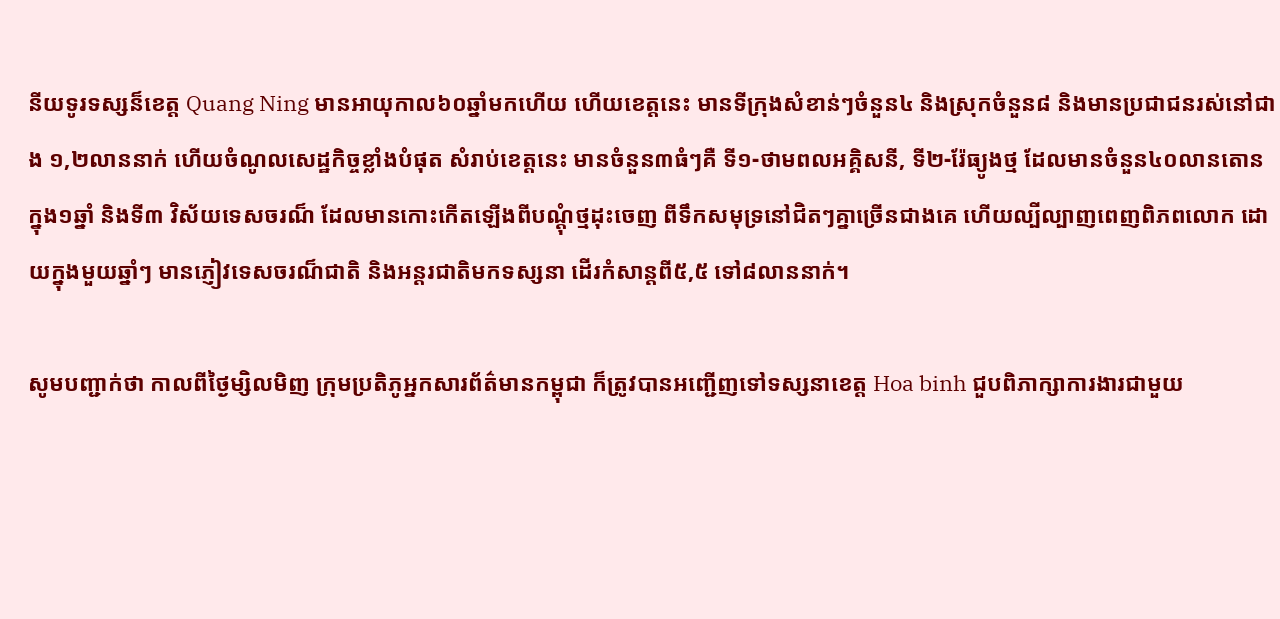នីយទូរទស្សន៏ខេត្ត Quang Ning មានអាយុកាល៦០ឆ្នាំមកហើយ ហើយខេត្តនេះ មានទីក្រុងសំខាន់ៗចំនួន៤ និងស្រុកចំនួន៨ និងមានប្រជាជនរស់នៅជាង ១,២លាននាក់ ហើយចំណូលសេដ្ឋកិច្ចខ្លាំងបំផុត សំរាប់ខេត្តនេះ មានចំនួន៣ធំៗគឺ ទី១-ថាមពលអគ្គិសនី, ទី២-រ៉ែធ្យូងថ្ម ដែលមានចំនួន៤០លានតោន ក្នុង១ឆ្នាំ និងទី៣ វិស័យទេសចរណ៏ ដែលមានកោះកើតឡើងពីបណ្ដុំថ្មដុះចេញ ពីទឹកសមុទ្រនៅជិតៗគ្នាច្រើនជាងគេ ហើយល្បីល្បាញពេញពិភពលោក ដោយក្នុងមួយឆ្នាំៗ មានភ្ញៀវទេសចរណ៏ជាតិ និងអន្តរជាតិមកទស្សនា ដើរកំសាន្តពី៥,៥ ទៅ៨លាននាក់។

សូមបញ្ជាក់ថា កាលពីថ្ងៃម្សិលមិញ ក្រុមប្រតិភូអ្នកសារព័ត៌មានកម្ពុជា ក៏ត្រូវបានអញ្ជើញទៅទស្សនាខេត្ត Hoa binh ជួបពិភាក្សាការងារជាមួយ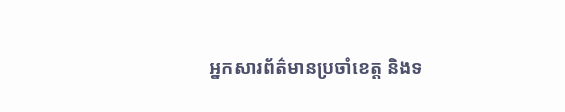អ្នកសារព័ត៌មានប្រចាំខេត្ត និងទ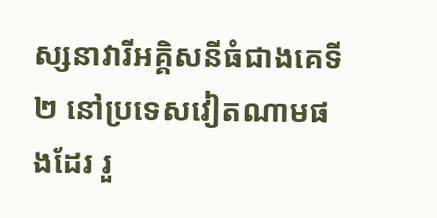ស្សនាវារីអគ្គិសនីធំជាងគេទី២ នៅប្រទេសវៀតណាមផងដែរ រួ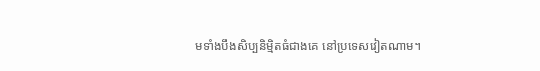មទាំងបឹងសិប្បនិម្មិតធំជាងគេ នៅប្រទេសវៀតណាម។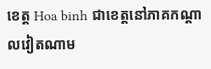ខេត្ត Hoa binh ជាខេត្តនៅភាគកណ្ដាលវៀតណាម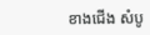ខាងជើង សំបូ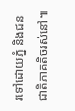រទៅដោយភ្នំ និងជនជាតិភាគតិចរស់នៅ៕